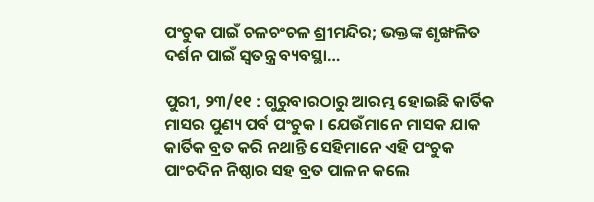ପଂଚୁକ ପାଇଁ ଚଳଚଂଚଳ ଶ୍ରୀମନ୍ଦିର; ଭକ୍ତଙ୍କ ଶୃଙ୍ଖଳିତ ଦର୍ଶନ ପାଇଁ ସ୍ୱତନ୍ତ୍ର ବ୍ୟବସ୍ଥା…

ପୁରୀ, ୨୩/୧୧ : ଗୁରୁବାରଠାରୁ ଆରମ୍ଭ ହୋଇଛି କାର୍ତିକ ମାସର ପୁଣ୍ୟ ପର୍ବ ପଂଚୁକ । ଯେଉଁମାନେ ମାସକ ଯାକ କାର୍ତିକ ବ୍ରତ କରି ନଥାନ୍ତି ସେହିମାନେ ଏହି ପଂଚୁକ ପାଂଚଦିନ ନିଷ୍ଠାର ସହ ବ୍ରତ ପାଳନ କଲେ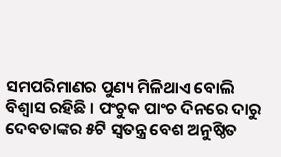ସମପରିମାଣର ପୁଣ୍ୟ ମିଳିଥାଏ ବୋଲି ବିଶ୍ୱାସ ରହିଛି । ପଂଚୁକ ପାଂଚ ଦିନରେ ଦାରୁ ଦେବତାଙ୍କର ୫ଟି ସ୍ୱତନ୍ତ୍ର ବେଶ ଅନୁଷ୍ଠିତ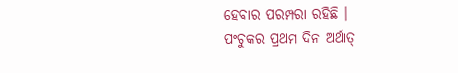ହେବାର ପରମ୍ପରା ରହିଛି ।
ପଂଚୁକର ପ୍ରଥମ ଦିନ ଅର୍ଥାତ୍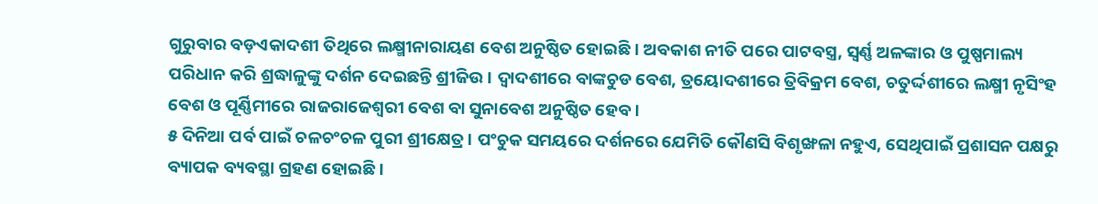ଗୁରୁବାର ବଡ଼ଏକାଦଶୀ ତିଥିରେ ଲକ୍ଷ୍ମୀନାରାୟଣ ବେଶ ଅନୁଷ୍ଠିତ ହୋଇଛି । ଅବକାଶ ନୀତି ପରେ ପାଟବସ୍ତ୍ର, ସ୍ୱର୍ଣ୍ଣ ଅଳଙ୍କାର ଓ ପୁଷ୍ପମାଲ୍ୟ ପରିଧାନ କରି ଶ୍ରଦ୍ଧାଳୁଙ୍କୁ ଦର୍ଶନ ଦେଇଛନ୍ତି ଶ୍ରୀଜିଉ । ଦ୍ୱାଦଶୀରେ ବାଙ୍କଚୁଡ ବେଶ, ତ୍ରୟୋଦଶୀରେ ତ୍ରିବିକ୍ରମ ବେଶ, ଚତୁର୍ଦ୍ଦଶୀରେ ଲକ୍ଷ୍ମୀ ନୃସିଂହ ବେଶ ଓ ପୂର୍ଣ୍ଣିମୀରେ ରାଜରାଜେଶ୍ୱରୀ ବେଶ ବା ସୁନାବେଶ ଅନୁଷ୍ଠିତ ହେବ ।
୫ ଦିନିଆ ପର୍ବ ପାଇଁ ଚଳଚଂଚଳ ପୁରୀ ଶ୍ରୀକ୍ଷେତ୍ର । ପଂଚୁକ ସମୟରେ ଦର୍ଶନରେ ଯେମିତି କୌଣସି ବିଶୃଙ୍ଖଳା ନହୁଏ, ସେଥିପାଇଁ ପ୍ରଶାସନ ପକ୍ଷରୁ ବ୍ୟାପକ ବ୍ୟବସ୍ଥା ଗ୍ରହଣ ହୋଇଛି ।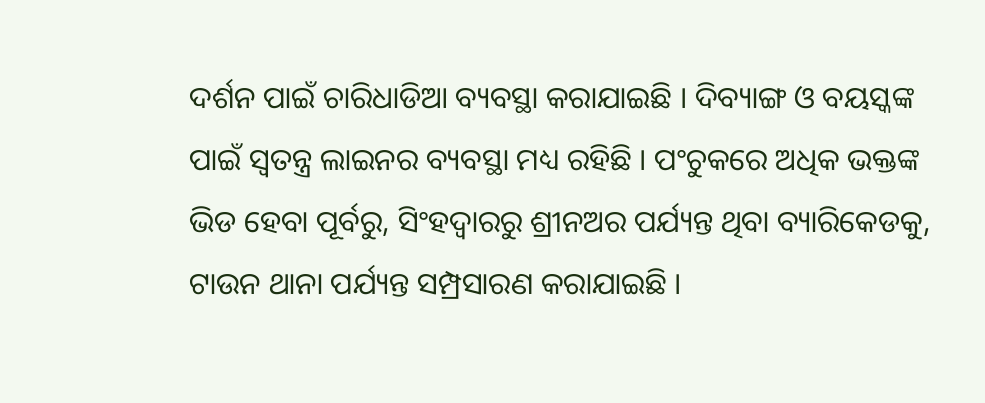ଦର୍ଶନ ପାଇଁ ଚାରିଧାଡିଆ ବ୍ୟବସ୍ଥା କରାଯାଇଛି । ଦିବ୍ୟାଙ୍ଗ ଓ ବୟସ୍କଙ୍କ ପାଇଁ ସ୍ୱତନ୍ତ୍ର ଲାଇନର ବ୍ୟବସ୍ଥା ମଧ୍ୟ ରହିଛି । ପଂଚୁକରେ ଅଧିକ ଭକ୍ତଙ୍କ ଭିଡ ହେବା ପୂର୍ବରୁ, ସିଂହଦ୍ୱାରରୁ ଶ୍ରୀନଅର ପର୍ଯ୍ୟନ୍ତ ଥିବା ବ୍ୟାରିକେଡକୁ, ଟାଉନ ଥାନା ପର୍ଯ୍ୟନ୍ତ ସମ୍ପ୍ରସାରଣ କରାଯାଇଛି ।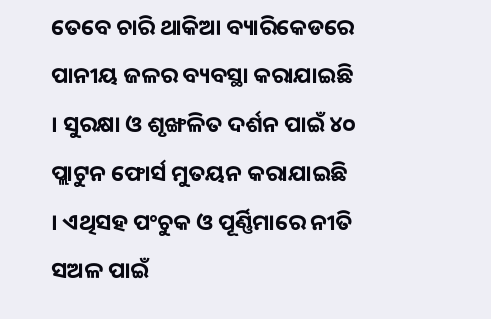ତେବେ ଚାରି ଥାକିଆ ବ୍ୟାରିକେଡରେ ପାନୀୟ ଜଳର ବ୍ୟବସ୍ଥା କରାଯାଇଛି । ସୁରକ୍ଷା ଓ ଶୃଙ୍ଖଳିତ ଦର୍ଶନ ପାଇଁ ୪୦ ପ୍ଲାଟୁନ ଫୋର୍ସ ମୁତୟନ କରାଯାଇଛି । ଏଥିସହ ପଂଚୁକ ଓ ପୂର୍ଣ୍ଣିମାରେ ନୀତି ସଅଳ ପାଇଁ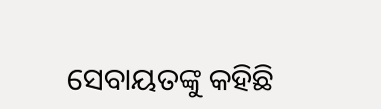ସେବାୟତଙ୍କୁ କହିଛି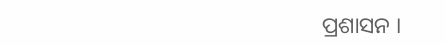ପ୍ରଶାସନ ।